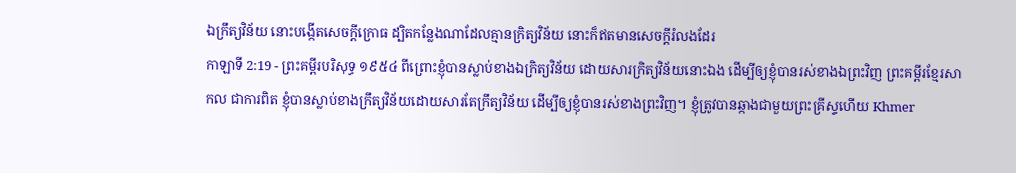ឯក្រឹត្យវិន័យ នោះបង្កើតសេចក្ដីក្រោធ ដ្បិតកន្លែងណាដែលគ្មានក្រិត្យវិន័យ នោះក៏ឥតមានសេចក្ដីរំលងដែរ
កាឡាទី 2:19 - ព្រះគម្ពីរបរិសុទ្ធ ១៩៥៤ ពីព្រោះខ្ញុំបានស្លាប់ខាងឯក្រិត្យវិន័យ ដោយសារក្រិត្យវិន័យនោះឯង ដើម្បីឲ្យខ្ញុំបានរស់ខាងឯព្រះវិញ ព្រះគម្ពីរខ្មែរសាកល ជាការពិត ខ្ញុំបានស្លាប់ខាងក្រឹត្យវិន័យដោយសារតែក្រឹត្យវិន័យ ដើម្បីឲ្យខ្ញុំបានរស់ខាងព្រះវិញ។ ខ្ញុំត្រូវបានឆ្កាងជាមួយព្រះគ្រីស្ទហើយ Khmer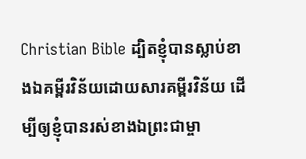Christian Bible ដ្បិតខ្ញុំបានស្លាប់ខាងឯគម្ពីរវិន័យដោយសារគម្ពីរវិន័យ ដើម្បីឲ្យខ្ញុំបានរស់ខាងឯព្រះជាម្ចា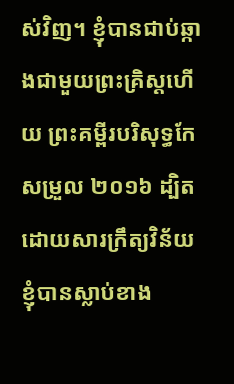ស់វិញ។ ខ្ញុំបានជាប់ឆ្កាងជាមួយព្រះគ្រិស្ដហើយ ព្រះគម្ពីរបរិសុទ្ធកែសម្រួល ២០១៦ ដ្បិតដោយសារក្រឹត្យវិន័យ ខ្ញុំបានស្លាប់ខាង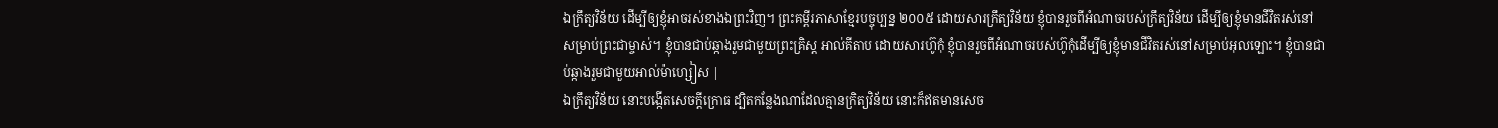ឯក្រឹត្យវិន័យ ដើម្បីឲ្យខ្ញុំអាចរស់ខាងឯព្រះវិញ។ ព្រះគម្ពីរភាសាខ្មែរបច្ចុប្បន្ន ២០០៥ ដោយសារក្រឹត្យវិន័យ ខ្ញុំបានរួចពីអំណាចរបស់ក្រឹត្យវិន័យ ដើម្បីឲ្យខ្ញុំមានជីវិតរស់នៅសម្រាប់ព្រះជាម្ចាស់។ ខ្ញុំបានជាប់ឆ្កាងរួមជាមួយព្រះគ្រិស្ត អាល់គីតាប ដោយសារហ៊ូកុំ ខ្ញុំបានរួចពីអំណាចរបស់ហ៊ូកុំដើម្បីឲ្យខ្ញុំមានជីវិតរស់នៅសម្រាប់អុលឡោះ។ ខ្ញុំបានជាប់ឆ្កាងរួមជាមួយអាល់ម៉ាហ្សៀស |
ឯក្រឹត្យវិន័យ នោះបង្កើតសេចក្ដីក្រោធ ដ្បិតកន្លែងណាដែលគ្មានក្រិត្យវិន័យ នោះក៏ឥតមានសេច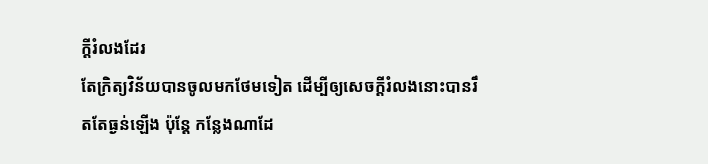ក្ដីរំលងដែរ
តែក្រិត្យវិន័យបានចូលមកថែមទៀត ដើម្បីឲ្យសេចក្ដីរំលងនោះបានរឹតតែធ្ងន់ឡើង ប៉ុន្តែ កន្លែងណាដែ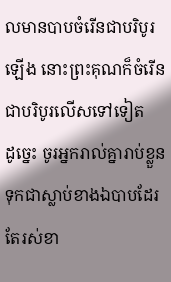លមានបាបចំរើនជាបរិបូរឡើង នោះព្រះគុណក៏ចំរើនជាបរិបូរលើសទៅទៀត
ដូច្នេះ ចូរអ្នករាល់គ្នារាប់ខ្លួនទុកជាស្លាប់ខាងឯបាបដែរ តែរស់ខា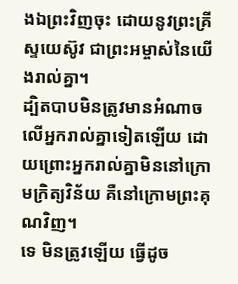ងឯព្រះវិញចុះ ដោយនូវព្រះគ្រីស្ទយេស៊ូវ ជាព្រះអម្ចាស់នៃយើងរាល់គ្នា។
ដ្បិតបាបមិនត្រូវមានអំណាចលើអ្នករាល់គ្នាទៀតឡើយ ដោយព្រោះអ្នករាល់គ្នាមិននៅក្រោមក្រិត្យវិន័យ គឺនៅក្រោមព្រះគុណវិញ។
ទេ មិនត្រូវឡើយ ធ្វើដូច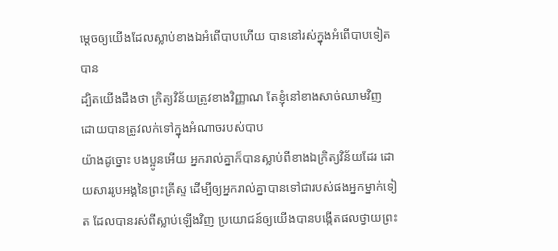ម្តេចឲ្យយើងដែលស្លាប់ខាងឯអំពើបាបហើយ បាននៅរស់ក្នុងអំពើបាបទៀតបាន
ដ្បិតយើងដឹងថា ក្រិត្យវិន័យត្រូវខាងវិញ្ញាណ តែខ្ញុំនៅខាងសាច់ឈាមវិញ ដោយបានត្រូវលក់ទៅក្នុងអំណាចរបស់បាប
យ៉ាងដូច្នោះ បងប្អូនអើយ អ្នករាល់គ្នាក៏បានស្លាប់ពីខាងឯក្រិត្យវិន័យដែរ ដោយសាររូបអង្គនៃព្រះគ្រីស្ទ ដើម្បីឲ្យអ្នករាល់គ្នាបានទៅជារបស់ផងអ្នកម្នាក់ទៀត ដែលបានរស់ពីស្លាប់ឡើងវិញ ប្រយោជន៍ឲ្យយើងបានបង្កើតផលថ្វាយព្រះ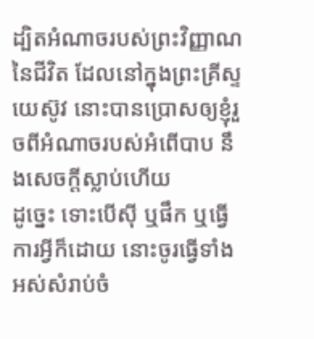ដ្បិតអំណាចរបស់ព្រះវិញ្ញាណនៃជីវិត ដែលនៅក្នុងព្រះគ្រីស្ទយេស៊ូវ នោះបានប្រោសឲ្យខ្ញុំរួចពីអំណាចរបស់អំពើបាប នឹងសេចក្ដីស្លាប់ហើយ
ដូច្នេះ ទោះបើស៊ី ឬផឹក ឬធ្វើការអ្វីក៏ដោយ នោះចូរធ្វើទាំងអស់សំរាប់ចំ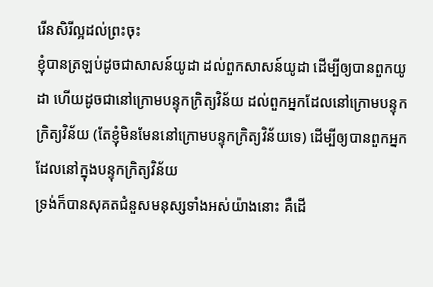រើនសិរីល្អដល់ព្រះចុះ
ខ្ញុំបានត្រឡប់ដូចជាសាសន៍យូដា ដល់ពួកសាសន៍យូដា ដើម្បីឲ្យបានពួកយូដា ហើយដូចជានៅក្រោមបន្ទុកក្រិត្យវិន័យ ដល់ពួកអ្នកដែលនៅក្រោមបន្ទុកក្រិត្យវិន័យ (តែខ្ញុំមិនមែននៅក្រោមបន្ទុកក្រិត្យវិន័យទេ) ដើម្បីឲ្យបានពួកអ្នក ដែលនៅក្នុងបន្ទុកក្រិត្យវិន័យ
ទ្រង់ក៏បានសុគតជំនួសមនុស្សទាំងអស់យ៉ាងនោះ គឺដើ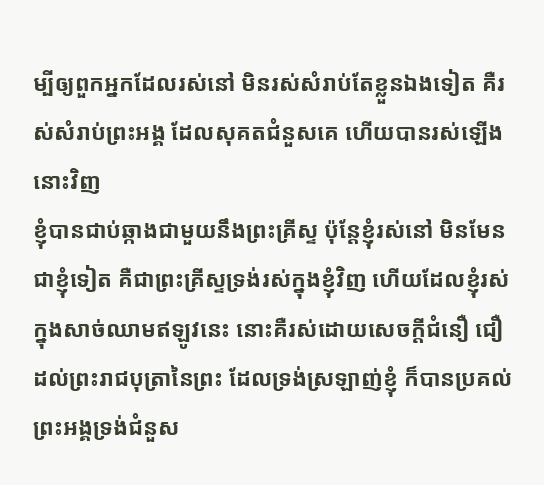ម្បីឲ្យពួកអ្នកដែលរស់នៅ មិនរស់សំរាប់តែខ្លួនឯងទៀត គឺរស់សំរាប់ព្រះអង្គ ដែលសុគតជំនួសគេ ហើយបានរស់ឡើងនោះវិញ
ខ្ញុំបានជាប់ឆ្កាងជាមួយនឹងព្រះគ្រីស្ទ ប៉ុន្តែខ្ញុំរស់នៅ មិនមែនជាខ្ញុំទៀត គឺជាព្រះគ្រីស្ទទ្រង់រស់ក្នុងខ្ញុំវិញ ហើយដែលខ្ញុំរស់ក្នុងសាច់ឈាមឥឡូវនេះ នោះគឺរស់ដោយសេចក្ដីជំនឿ ជឿដល់ព្រះរាជបុត្រានៃព្រះ ដែលទ្រង់ស្រឡាញ់ខ្ញុំ ក៏បានប្រគល់ព្រះអង្គទ្រង់ជំនួស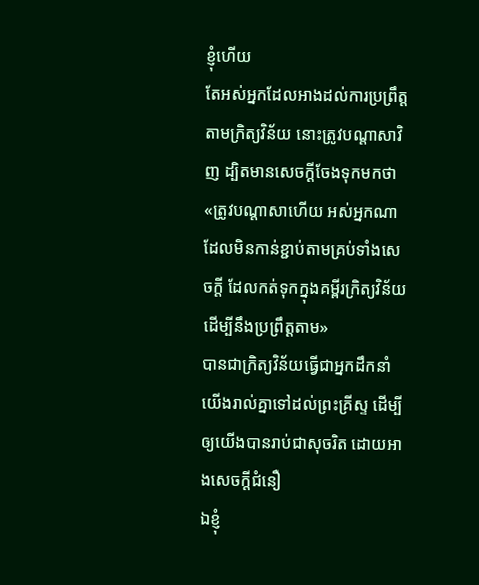ខ្ញុំហើយ
តែអស់អ្នកដែលអាងដល់ការប្រព្រឹត្តតាមក្រិត្យវិន័យ នោះត្រូវបណ្តាសាវិញ ដ្បិតមានសេចក្ដីចែងទុកមកថា «ត្រូវបណ្តាសាហើយ អស់អ្នកណាដែលមិនកាន់ខ្ជាប់តាមគ្រប់ទាំងសេចក្ដី ដែលកត់ទុកក្នុងគម្ពីរក្រិត្យវិន័យ ដើម្បីនឹងប្រព្រឹត្តតាម»
បានជាក្រិត្យវិន័យធ្វើជាអ្នកដឹកនាំយើងរាល់គ្នាទៅដល់ព្រះគ្រីស្ទ ដើម្បីឲ្យយើងបានរាប់ជាសុចរិត ដោយអាងសេចក្ដីជំនឿ
ឯខ្ញុំ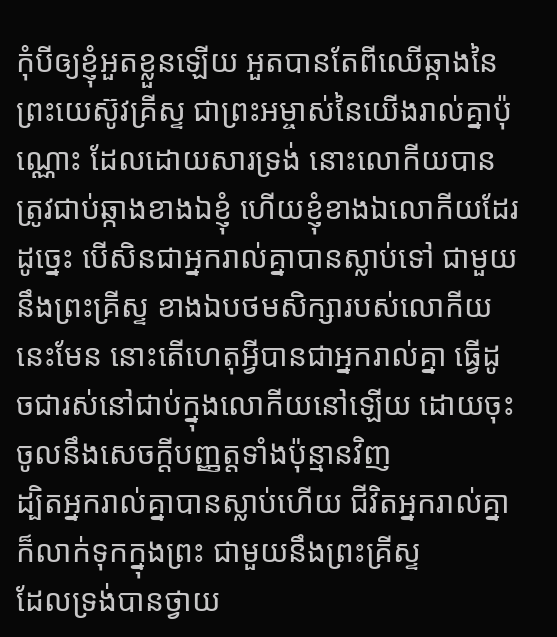កុំបីឲ្យខ្ញុំអួតខ្លួនឡើយ អួតបានតែពីឈើឆ្កាងនៃព្រះយេស៊ូវគ្រីស្ទ ជាព្រះអម្ចាស់នៃយើងរាល់គ្នាប៉ុណ្ណោះ ដែលដោយសារទ្រង់ នោះលោកីយបានត្រូវជាប់ឆ្កាងខាងឯខ្ញុំ ហើយខ្ញុំខាងឯលោកីយដែរ
ដូច្នេះ បើសិនជាអ្នករាល់គ្នាបានស្លាប់ទៅ ជាមួយនឹងព្រះគ្រីស្ទ ខាងឯបថមសិក្សារបស់លោកីយនេះមែន នោះតើហេតុអ្វីបានជាអ្នករាល់គ្នា ធ្វើដូចជារស់នៅជាប់ក្នុងលោកីយនៅឡើយ ដោយចុះចូលនឹងសេចក្ដីបញ្ញត្តទាំងប៉ុន្មានវិញ
ដ្បិតអ្នករាល់គ្នាបានស្លាប់ហើយ ជីវិតអ្នករាល់គ្នាក៏លាក់ទុកក្នុងព្រះ ជាមួយនឹងព្រះគ្រីស្ទ
ដែលទ្រង់បានថ្វាយ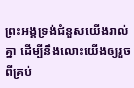ព្រះអង្គទ្រង់ជំនួសយើងរាល់គ្នា ដើម្បីនឹងលោះយើងឲ្យរួចពីគ្រប់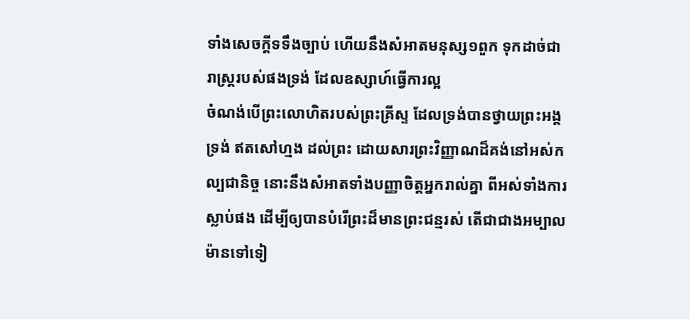ទាំងសេចក្ដីទទឹងច្បាប់ ហើយនឹងសំអាតមនុស្ស១ពួក ទុកដាច់ជារាស្ត្ររបស់ផងទ្រង់ ដែលឧស្សាហ៍ធ្វើការល្អ
ចំណង់បើព្រះលោហិតរបស់ព្រះគ្រីស្ទ ដែលទ្រង់បានថ្វាយព្រះអង្គទ្រង់ ឥតសៅហ្មង ដល់ព្រះ ដោយសារព្រះវិញ្ញាណដ៏គង់នៅអស់កល្បជានិច្ច នោះនឹងសំអាតទាំងបញ្ញាចិត្តអ្នករាល់គ្នា ពីអស់ទាំងការស្លាប់ផង ដើម្បីឲ្យបានបំរើព្រះដ៏មានព្រះជន្មរស់ តើជាជាងអម្បាលម៉ានទៅទៀ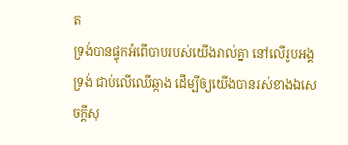ត
ទ្រង់បានផ្ទុកអំពើបាបរបស់យើងរាល់គ្នា នៅលើរូបអង្គទ្រង់ ជាប់លើឈើឆ្កាង ដើម្បីឲ្យយើងបានរស់ខាងឯសេចក្ដីសុ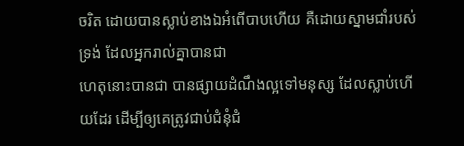ចរិត ដោយបានស្លាប់ខាងឯអំពើបាបហើយ គឺដោយស្នាមជាំរបស់ទ្រង់ ដែលអ្នករាល់គ្នាបានជា
ហេតុនោះបានជា បានផ្សាយដំណឹងល្អទៅមនុស្ស ដែលស្លាប់ហើយដែរ ដើម្បីឲ្យគេត្រូវជាប់ជំនុំជំ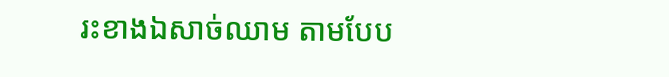រះខាងឯសាច់ឈាម តាមបែប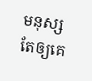មនុស្ស តែឲ្យគេ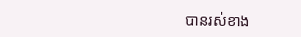បានរស់ខាង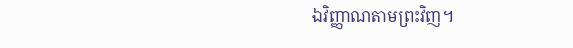ឯវិញ្ញាណតាមព្រះវិញ។